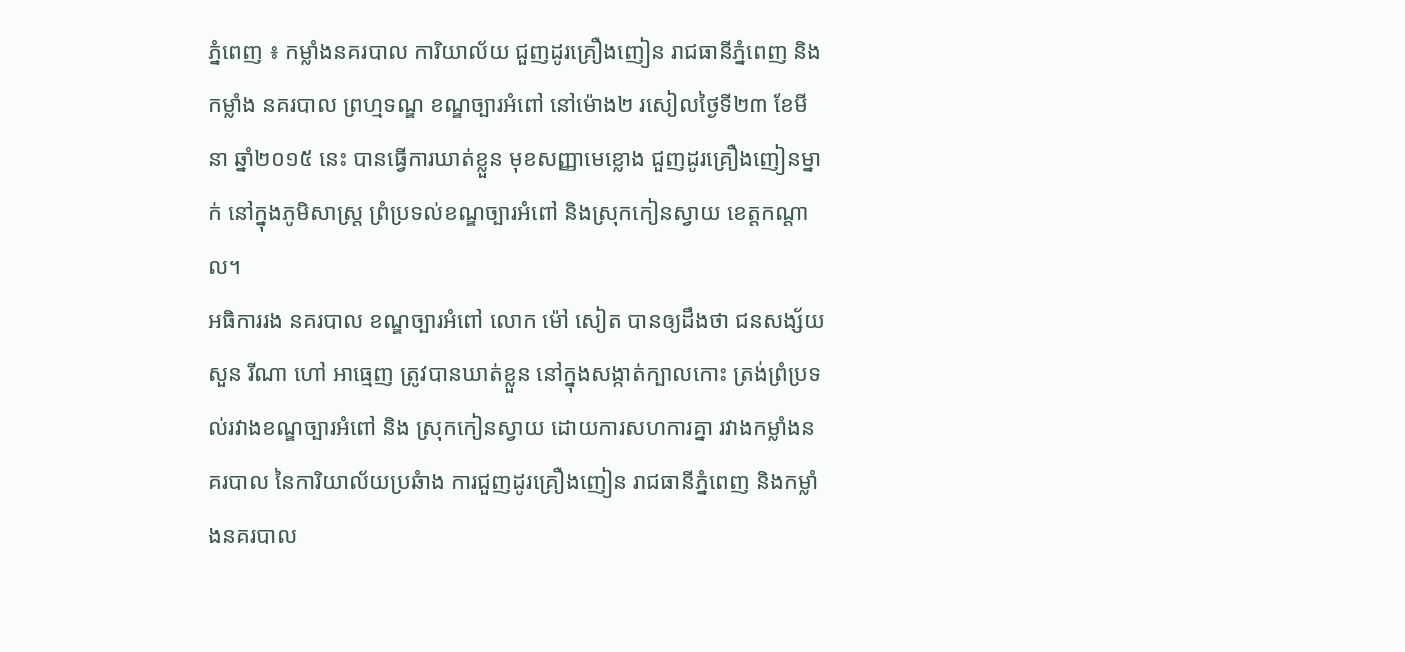ភ្នំពេញ ៖ កម្លាំងនគរបាល ការិយាល័យ ជួញដូរគ្រឿងញៀន រាជធានីភ្នំពេញ និងកម្លាំង នគរបាល ព្រហ្មទណ្ឌ ខណ្ឌច្បារអំពៅ នៅម៉ោង២ រសៀលថ្ងៃទី២៣ ខែមីនា ឆ្នាំ២០១៥ នេះ បានធ្វើការឃាត់ខ្លួន មុខសញ្ញាមេខ្លោង ជួញដូរគ្រឿងញៀនម្នាក់ នៅក្នុងភូមិសាស្រ្ត ព្រំប្រទល់ខណ្ឌច្បារអំពៅ និងស្រុកកៀនស្វាយ ខេត្តកណ្តាល។
អធិការរង នគរបាល ខណ្ឌច្បារអំពៅ លោក ម៉ៅ សៀត បានឲ្យដឹងថា ជនសង្ស័យ សួន រីណា ហៅ អាធ្មេញ ត្រូវបានឃាត់ខ្លួន នៅក្នុងសង្កាត់ក្បាលកោះ ត្រង់ព្រំប្រទល់រវាងខណ្ឌច្បារអំពៅ និង ស្រុកកៀនស្វាយ ដោយការសហការគ្នា រវាងកម្លាំងនគរបាល នៃការិយាល័យប្រឆំាង ការជួញដូរគ្រឿងញៀន រាជធានីភ្នំពេញ និងកម្លាំងនគរបាល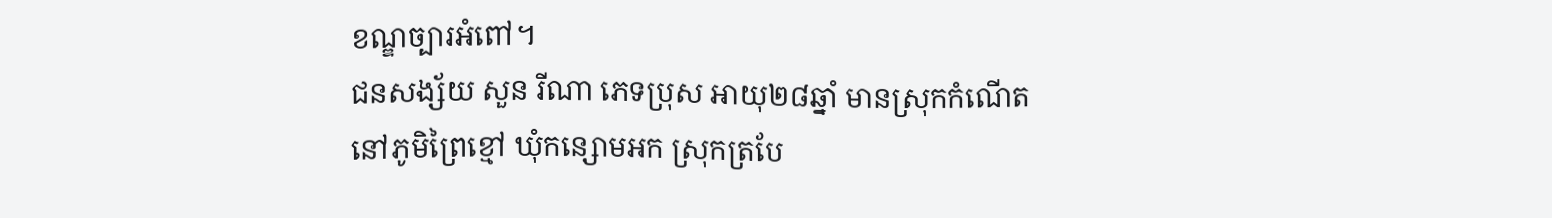ខណ្ឌច្បារអំពៅ។
ជនសង្ស័យ សួន រីណា ភេទប្រុស អាយុ២៨ឆ្នាំ មានស្រុកកំណើតនៅភូមិព្រៃខ្មៅ ឃុំកន្សោមអក ស្រុកត្របែ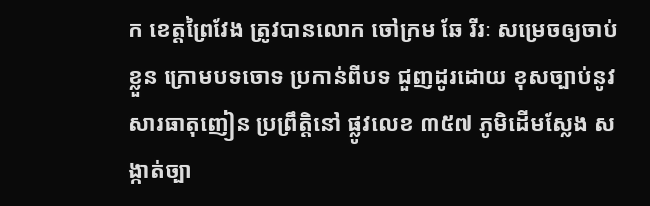ក ខេត្តព្រៃវែង ត្រូវបានលោក ចៅក្រម ឆែ រីរៈ សម្រេចឲ្យចាប់ខ្លួន ក្រោមបទចោទ ប្រកាន់ពីបទ ជួញដូរដោយ ខុសច្បាប់នូវសារធាតុញៀន ប្រព្រឹត្តិនៅ ផ្លូវលេខ ៣៥៧ ភូមិដើមស្លែង សង្កាត់ច្បា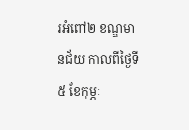រអំពៅ២ ខណ្ឌមានជ័យ កាលពីថ្ងៃទី៥ ខែកុម្ភៈ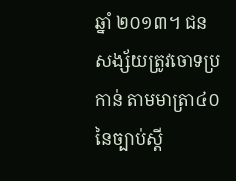ឆ្នាំ ២០១៣។ ជនសង្ស័យត្រូវចោទប្រកាន់ តាមមាត្រា៤០ នៃច្បាប់ស្តី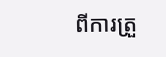ពីការត្រួ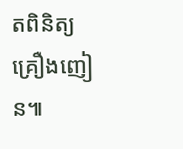តពិនិត្យគ្រឿងញៀន៕